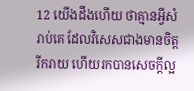12 យើងដឹងហើយ ថាគ្មានអ្វីសំរាប់គេ ដែលវិសេសជាងមានចិត្តរីករាយ ហើយរកបានសេចក្ដីល្អ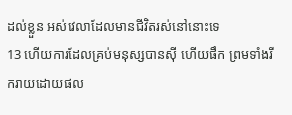ដល់ខ្លួន អស់វេលាដែលមានជីវិតរស់នៅនោះទេ
13 ហើយការដែលគ្រប់មនុស្សបានស៊ី ហើយផឹក ព្រមទាំងរីករាយដោយផល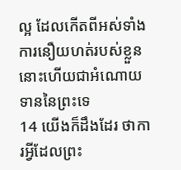ល្អ ដែលកើតពីអស់ទាំងការនឿយហត់របស់ខ្លួន នោះហើយជាអំណោយទាននៃព្រះទេ
14 យើងក៏ដឹងដែរ ថាការអ្វីដែលព្រះ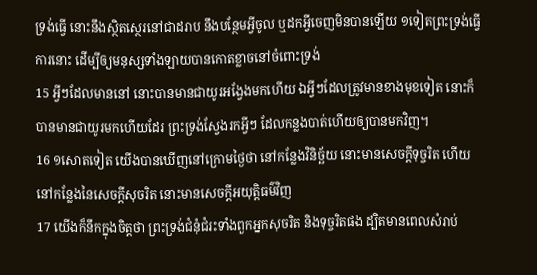ទ្រង់ធ្វើ នោះនឹងស្ថិតស្ថេរនៅជាដរាប នឹងបន្ថែមអ្វីចូល ឬដកអ្វីចេញមិនបានឡើយ ១ទៀតព្រះទ្រង់ធ្វើការនោះ ដើម្បីឲ្យមនុស្សទាំងឡាយបានកោតខ្លាចនៅចំពោះទ្រង់
15 អ្វីៗដែលមាននៅ នោះបានមានជាយូរអង្វែងមកហើយ ឯអ្វីៗដែលត្រូវមានខាងមុខទៀត នោះក៏បានមានជាយូរមកហើយដែរ ព្រះទ្រង់ស្វែងរកអ្វីៗ ដែលកន្លងបាត់ហើយឲ្យបានមកវិញ។
16 ១សោតទៀត យើងបានឃើញនៅក្រោមថ្ងៃថា នៅកន្លែងវិនិច្ឆ័យ នោះមានសេចក្ដីទុច្ចរិត ហើយនៅកន្លែងនៃសេចក្ដីសុចរិត នោះមានសេចក្ដីអយុត្តិធម៌វិញ
17 យើងក៏នឹកក្នុងចិត្តថា ព្រះទ្រង់ជំនុំជំរះទាំងពួកអ្នកសុចរិត និងទុច្ចរិតផង ដ្បិតមានពេលសំរាប់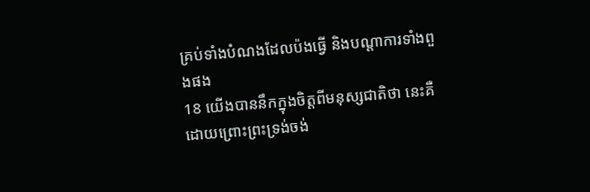គ្រប់ទាំងបំណងដែលប៉ងធ្វើ និងបណ្តាការទាំងពួងផង
18 យើងបាននឹកក្នុងចិត្តពីមនុស្សជាតិថា នេះគឺដោយព្រោះព្រះទ្រង់ចង់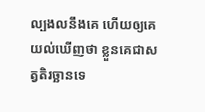ល្បងលនឹងគេ ហើយឲ្យគេយល់ឃើញថា ខ្លួនគេជាសត្វតិរច្ឆានទេ